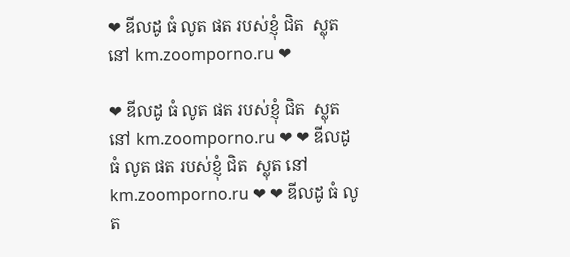❤ ឌីលដូ ធំ លូត ផត របស់ខ្ញុំ ជិត  ស្លុត នៅ km.zoomporno.ru ❤

❤ ឌីលដូ ធំ លូត ផត របស់ខ្ញុំ ជិត  ស្លុត នៅ km.zoomporno.ru ❤ ❤ ឌីលដូ ធំ លូត ផត របស់ខ្ញុំ ជិត  ស្លុត នៅ km.zoomporno.ru ❤ ❤ ឌីលដូ ធំ លូត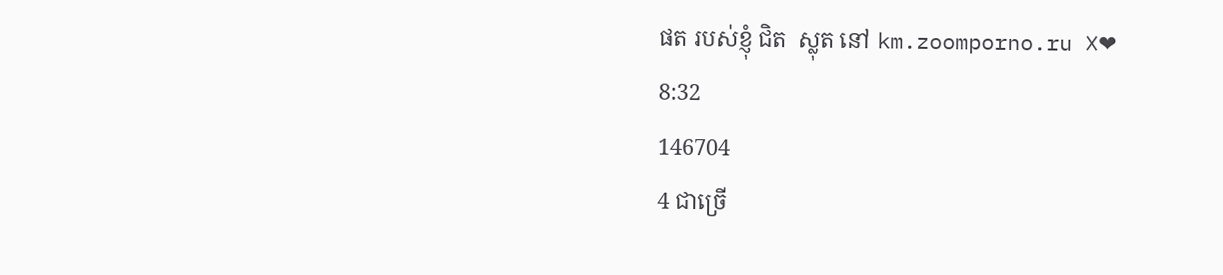ផត របស់ខ្ញុំ ជិត  ស្លុត នៅ km.zoomporno.ru ❌❤
8:32
146704
4 ជាច្រើ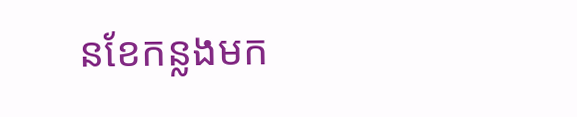នខែកន្លងមក